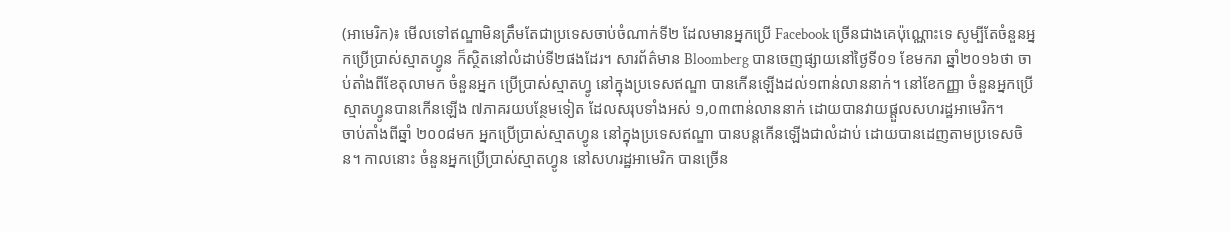(អាមេរិក)៖ មើលទៅឥណ្ឌាមិនត្រឹមតែជាប្រទេសចាប់ចំណាក់ទី២ ដែលមានអ្នកប្រើ Facebook ច្រើនជាងគេប៉ុណ្ណោះទេ សូម្បីតែចំនួនអ្នកប្រើប្រាស់ស្មាតហ្វូន ក៏ស្ថិតនៅលំដាប់ទី២ផងដែរ។ សារព័ត៌មាន Bloomberg បានចេញផ្សាយនៅថ្ងៃទី០១ ខែមករា ឆ្នាំ២០១៦ថា ចាប់តាំងពីខែតុលាមក ចំនួនអ្នក ប្រើប្រាស់ស្មាតហ្វូ នៅក្នុងប្រទេសឥណ្ឌា បានកើនឡើងដល់១ពាន់លាននាក់។ នៅខែកញ្ញា ចំនួនអ្នកប្រើស្មាតហ្វូនបានកើនឡើង ៧ភាគរយបន្ថែមទៀត ដែលសរុបទាំងអស់ ១,០៣ពាន់លាននាក់ ដោយបានវាយផ្ដួលសហរដ្ឋអាមេរិក។
ចាប់តាំងពីឆ្នាំ ២០០៨មក អ្នកប្រើប្រាស់ស្មាតហ្វូន នៅក្នុងប្រទេសឥណ្ឌា បានបន្តកើនឡើងជាលំដាប់ ដោយបានដេញតាមប្រទេសចិន។ កាលនោះ ចំនួនអ្នកប្រើប្រាស់ស្មាតហ្វូន នៅសហរដ្ឋអាមេរិក បានច្រើន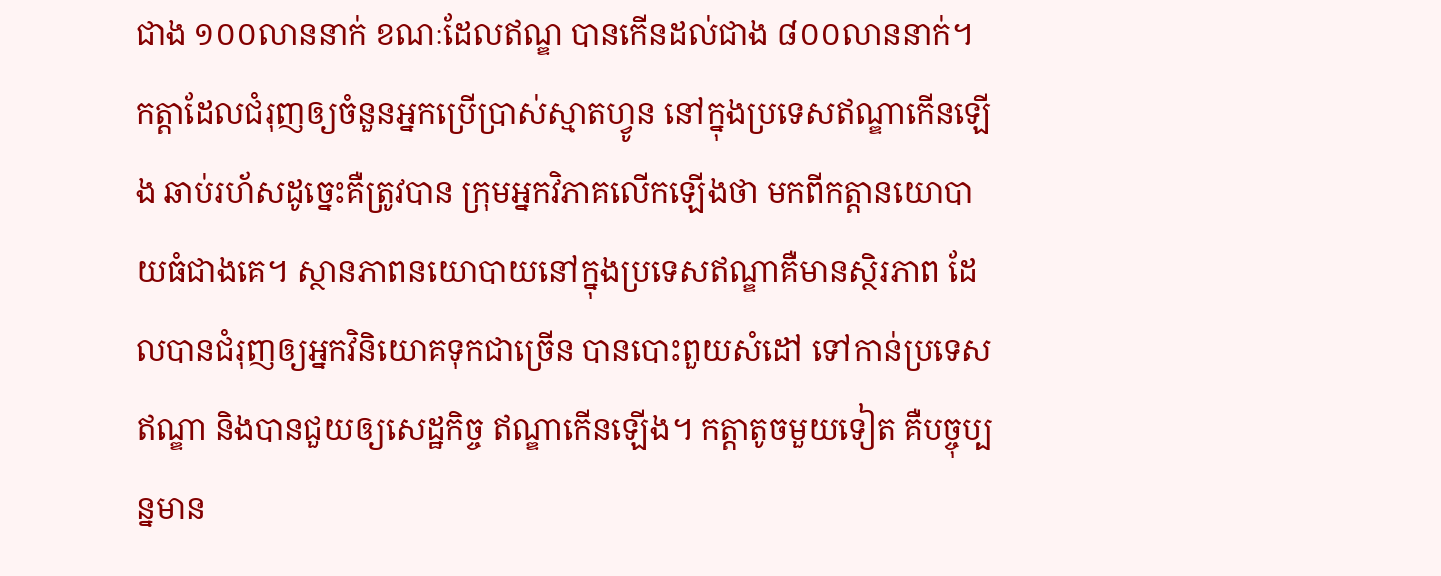ជាង ១០០លាននាក់ ខណៈដែលឥណ្ឌ បានកើនដល់ជាង ៨០០លាននាក់។
កត្ដាដែលជំរុញឲ្យចំនួនអ្នកប្រើប្រាស់ស្មាតហ្វូន នៅក្នុងប្រទេសឥណ្ឌាកើនឡើង ឆាប់រហ័សដូច្នេះគឺត្រូវបាន ក្រុមអ្នកវិភាគលើកឡើងថា មកពីកត្តានយោបាយធំជាងគេ។ ស្ថានភាពនយោបាយនៅក្នុងប្រទេសឥណ្ឌាគឺមានស្ថិរភាព ដែលបានជំរុញឲ្យអ្នកវិនិយោគទុកជាច្រើន បានបោះពួយសំដៅ ទៅកាន់ប្រទេសឥណ្ឌា និងបានជួយឲ្យសេដ្ឋកិច្ច ឥណ្ឌាកើនឡើង។ កត្តាតូចមួយទៀត គឺបច្ចុប្បន្នមាន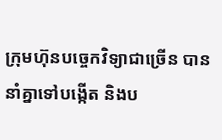ក្រុមហ៊ុនបច្ចេកវិទ្យាជាច្រើន បាននាំគ្នាទៅបង្កើត និងប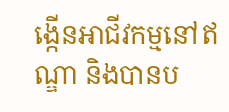ង្កើនអាជីវកម្មនៅឥណ្ឌា និងបានប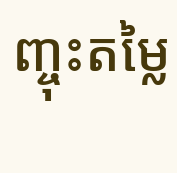ញ្ចុះតម្លៃ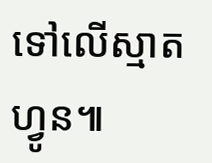ទៅលើស្មាតហ្វូន៕